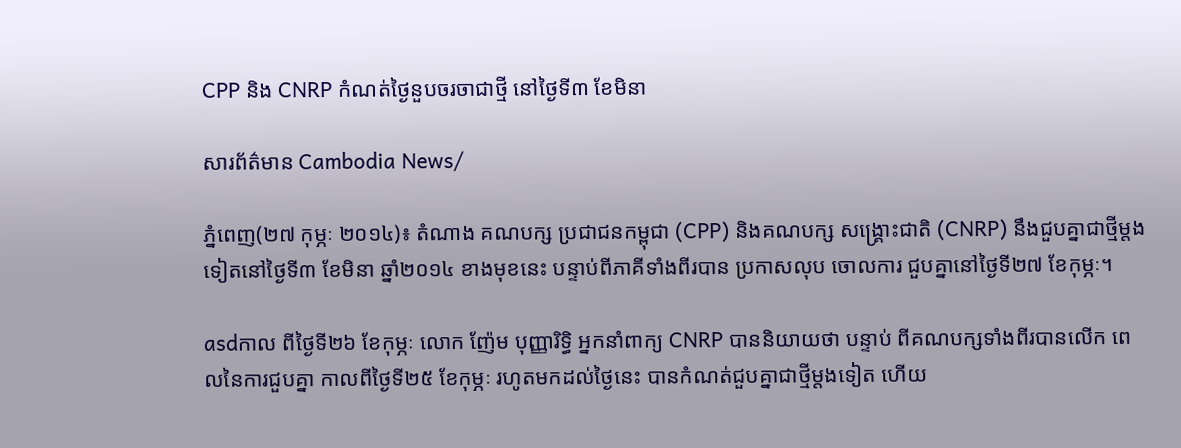CPP និង CNRP កំណត់ថ្ងៃនួបចរចាជាថ្មី នៅថ្ងៃទី៣ ខែមិនា

សារព័ត៌មាន Cambodia News/

ភ្នំពេញ(២៧ កុម្ភៈ ២០១៤)៖ តំណាង គណបក្ស ប្រជាជនកម្ពុជា (CPP) និងគណបក្ស សង្រ្គោះជាតិ (CNRP) នឹងជួបគ្នាជាថ្មីម្តងទៀតនៅថ្ងៃទី៣ ខែមិនា ឆ្នាំ២០១៤ ខាងមុខនេះ បន្ទាប់ពីភាគីទាំងពីរបាន ប្រកាសលុប ចោលការ ជួបគ្នានៅថ្ងៃទី២៧ ខែកុម្ភៈ។

asdកាល ពីថ្ងៃទី២៦ ខែកុម្ភៈ លោក ញ៉ែម បុញ្ញារិទ្ធិ អ្នកនាំពាក្យ CNRP បាននិយាយថា បន្ទាប់ ពីគណបក្សទាំងពីរបានលើក ពេលនៃការជួបគ្នា កាលពីថ្ងៃទី២៥ ខែកុម្ភៈ រហូតមកដល់ថ្ងៃនេះ បានកំណត់ជួបគ្នាជាថ្មីម្តងទៀត ហើយ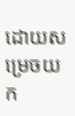ដោយសម្រេចយក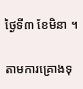ថ្ងៃទី៣ ខែមិនា ។

តាមការគ្រោងទុ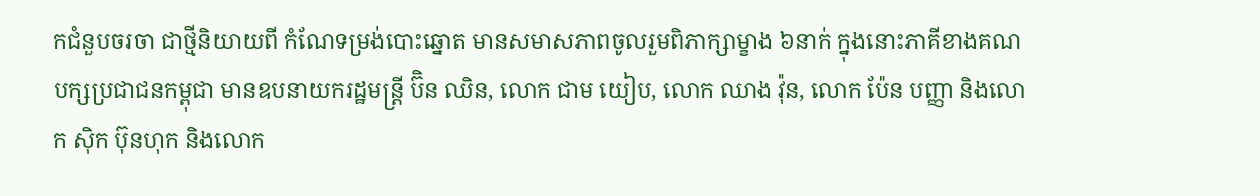កជំនួបចរចា ជាថ្មីនិយាយពី កំណែទម្រង់បោះឆ្នោត មានសមាសភាពចូលរួមពិភាក្សាម្ខាង ៦នាក់ ក្នុងនោះភាគីខាងគណបក្សប្រជាជនកម្ពុជា មានឧបនាយករដ្ឋមន្រ្តី ប៊ិន ឈិន, លោក ជាម យៀប, លោក ឈាង វ៉ុន, លោក ប៉ែន បញ្ញា និងលោក ស៊ិក ប៊ុនហុក និងលោក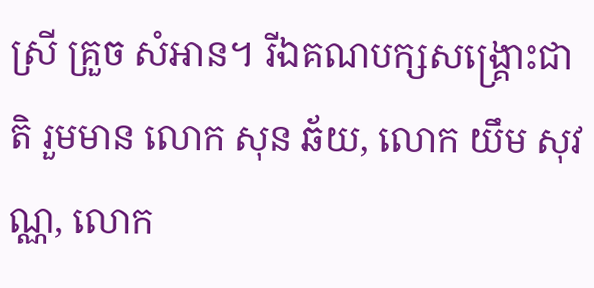ស្រី គ្រួច សំអាន។ រីឯគណបក្សសង្គ្រោះជាតិ រួមមាន លោក សុន ឆ័យ, លោក យឹម សុវណ្ណ, លោក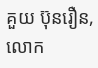គួយ ប៊ុនរឿន, លោក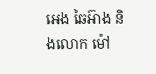អេង ឆៃអ៊ាង និងលោក ម៉ៅ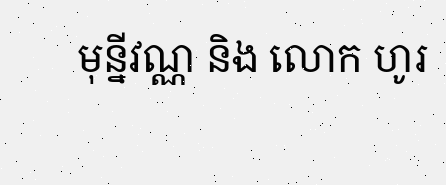មុន្នីវណ្ណ និង លោក ហូរ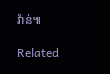វ៉ាន់៕

Related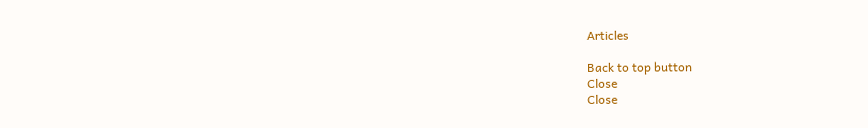Articles

Back to top button
Close
Close